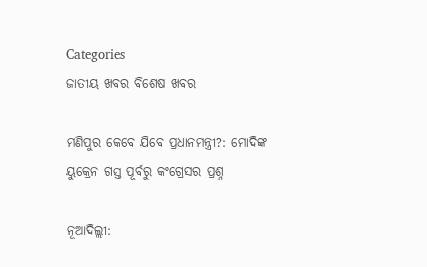Categories
ଜାତୀୟ ଖବର ବିଶେଷ ଖବର

ମଣିପୁର କେବେ ଯିବେ ପ୍ରଧାନମନ୍ତ୍ରୀ?: ମୋଦିଙ୍କ ୟୁକ୍ରେନ ଗସ୍ତ ପୂର୍ବରୁ କଂଗ୍ରେସର ପ୍ରଶ୍ନ

ନୂଆଦିଲ୍ଲୀ: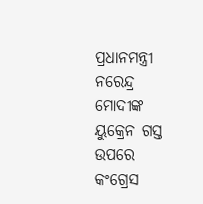ପ୍ରଧାନମନ୍ତ୍ରୀ ନରେନ୍ଦ୍ର ମୋଦୀଙ୍କ ୟୁକ୍ରେନ ଗସ୍ତ ଉପରେ କଂଗ୍ରେସ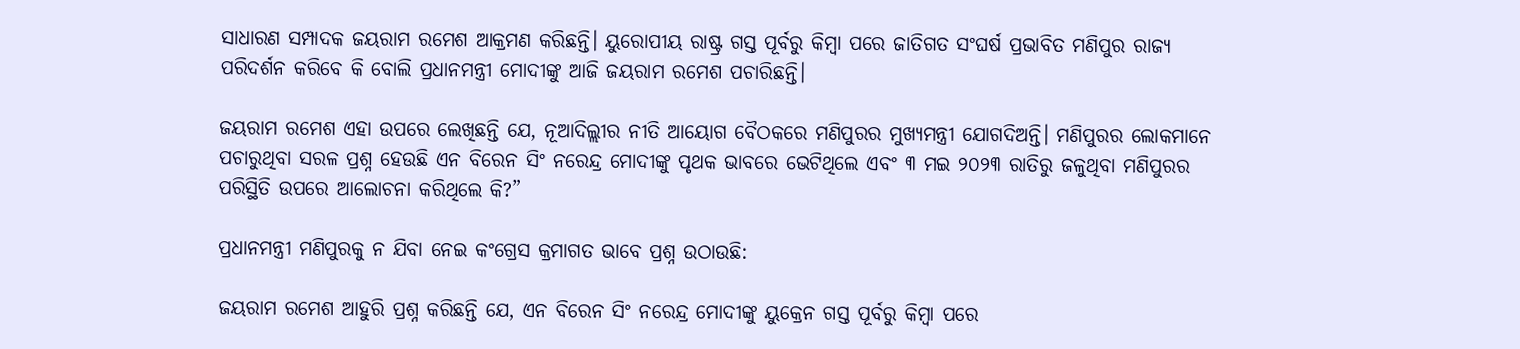ସାଧାରଣ ସମ୍ପାଦକ ଜୟରାମ ରମେଶ ଆକ୍ରମଣ କରିଛନ୍ତି। ୟୁରୋପୀୟ ରାଷ୍ଟ୍ର ଗସ୍ତ ପୂର୍ବରୁ କିମ୍ବା ପରେ ଜାତିଗତ ସଂଘର୍ଷ ପ୍ରଭାବିତ ମଣିପୁର ରାଜ୍ୟ ପରିଦର୍ଶନ କରିବେ କି ବୋଲି ପ୍ରଧାନମନ୍ତ୍ରୀ ମୋଦୀଙ୍କୁ ଆଜି ଜୟରାମ ରମେଶ ପଚାରିଛନ୍ତି।

ଜୟରାମ ରମେଶ ଏହା ଉପରେ ଲେଖିଛନ୍ତି ଯେ, ନୂଆଦିଲ୍ଲୀର ନୀତି ଆୟୋଗ ବୈଠକରେ ମଣିପୁରର ମୁଖ୍ୟମନ୍ତ୍ରୀ ଯୋଗଦିଅନ୍ତି। ମଣିପୁରର ଲୋକମାନେ ପଚାରୁଥିବା ସରଳ ପ୍ରଶ୍ନ ହେଉଛି ଏନ ବିରେନ ସିଂ ନରେନ୍ଦ୍ର ମୋଦୀଙ୍କୁ ପୃଥକ ଭାବରେ ଭେଟିଥିଲେ ଏବଂ ୩ ମଇ ୨୦୨୩ ରାତିରୁ ଜଳୁଥିବା ମଣିପୁରର ପରିସ୍ଥିତି ଉପରେ ଆଲୋଚନା କରିଥିଲେ କି?”

ପ୍ରଧାନମନ୍ତ୍ରୀ ମଣିପୁରକୁ ନ ଯିବା ନେଇ କଂଗ୍ରେସ କ୍ରମାଗତ ଭାବେ ପ୍ରଶ୍ନ ଉଠାଉଛି:

ଜୟରାମ ରମେଶ ଆହୁରି ପ୍ରଶ୍ନ କରିଛନ୍ତି ଯେ, ଏନ ବିରେନ ସିଂ ନରେନ୍ଦ୍ର ମୋଦୀଙ୍କୁ ୟୁକ୍ରେନ ଗସ୍ତ ପୂର୍ବରୁ କିମ୍ବା ପରେ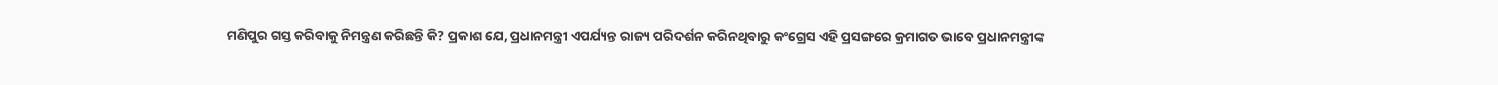ମଣିପୁର ଗସ୍ତ କରିବାକୁ ନିମନ୍ତ୍ରଣ କରିଛନ୍ତି କି? ପ୍ରକାଶ ଯେ, ପ୍ରଧାନମନ୍ତ୍ରୀ ଏପର୍ଯ୍ୟନ୍ତ ରାଜ୍ୟ ପରିଦର୍ଶନ କରିନଥିବାରୁ କଂଗ୍ରେସ ଏହି ପ୍ରସଙ୍ଗରେ କ୍ରମାଗତ ଭାବେ ପ୍ରଧାନମନ୍ତ୍ରୀଙ୍କ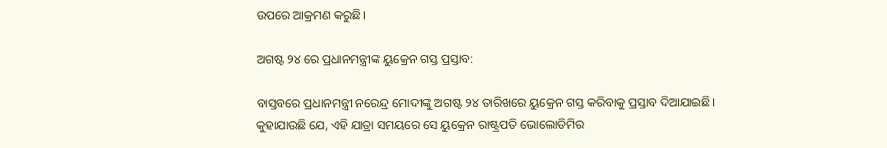ଉପରେ ଆକ୍ରମଣ କରୁଛି।

ଅଗଷ୍ଟ ୨୪ ରେ ପ୍ରଧାନମନ୍ତ୍ରୀଙ୍କ ୟୁକ୍ରେନ ଗସ୍ତ ପ୍ରସ୍ତାବ:

ବାସ୍ତବରେ ପ୍ରଧାନମନ୍ତ୍ରୀ ନରେନ୍ଦ୍ର ମୋଦୀଙ୍କୁ ଅଗଷ୍ଟ ୨୪ ତାରିଖରେ ୟୁକ୍ରେନ ଗସ୍ତ କରିବାକୁ ପ୍ରସ୍ତାବ ଦିଆଯାଇଛି। କୁହାଯାଉଛି ଯେ, ଏହି ଯାତ୍ରା ସମୟରେ ସେ ୟୁକ୍ରେନ ରାଷ୍ଟ୍ରପତି ଭୋଲୋଡିମିର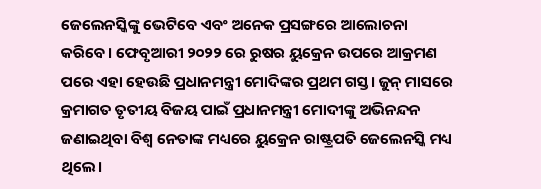ଜେଲେନସ୍କିଙ୍କୁ ଭେଟିବେ ଏବଂ ଅନେକ ପ୍ରସଙ୍ଗରେ ଆଲୋଚନା କରିବେ। ଫେବୃଆରୀ ୨୦୨୨ ରେ ରୁଷର ୟୁକ୍ରେନ ଉପରେ ଆକ୍ରମଣ ପରେ ଏହା ହେଉଛି ପ୍ରଧାନମନ୍ତ୍ରୀ ମୋଦିଙ୍କର ପ୍ରଥମ ଗସ୍ତ। ଜୁନ୍ ମାସରେ କ୍ରମାଗତ ତୃତୀୟ ବିଜୟ ପାଇଁ ପ୍ରଧାନମନ୍ତ୍ରୀ ମୋଦୀଙ୍କୁ ଅଭିନନ୍ଦନ ଜଣାଇଥିବା ବିଶ୍ୱ ନେତାଙ୍କ ମଧ୍ୟରେ ୟୁକ୍ରେନ ରାଷ୍ଟ୍ରପତି ଜେଲେନସ୍କି ମଧ୍ୟ ଥିଲେ।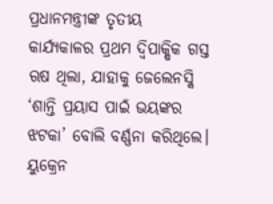ପ୍ରଧାନମନ୍ତ୍ରୀଙ୍କ ତୃତୀୟ କାର୍ଯ୍ୟକାଳର ପ୍ରଥମ ଦ୍ୱିପାକ୍ଷିକ ଗସ୍ତ ଋଷ ଥିଲା, ଯାହାକୁ ଜେଲେନସ୍କି ‘ଶାନ୍ତି ପ୍ରୟାସ ପାଇଁ ଭୟଙ୍କର ଝଟକା’ ବୋଲି ବର୍ଣ୍ଣନା କରିଥିଲେ। ୟୁକ୍ରେନ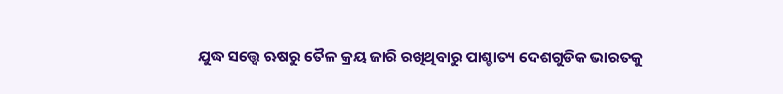ଯୁଦ୍ଧ ସତ୍ତ୍ୱେ ଋଷରୁ ତୈଳ କ୍ରୟ ଜାରି ରଖିଥିବାରୁ ପାଶ୍ଚାତ୍ୟ ଦେଶଗୁଡିକ ଭାରତକୁ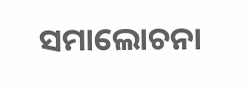ସମାଲୋଚନା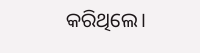କରିଥିଲେ।